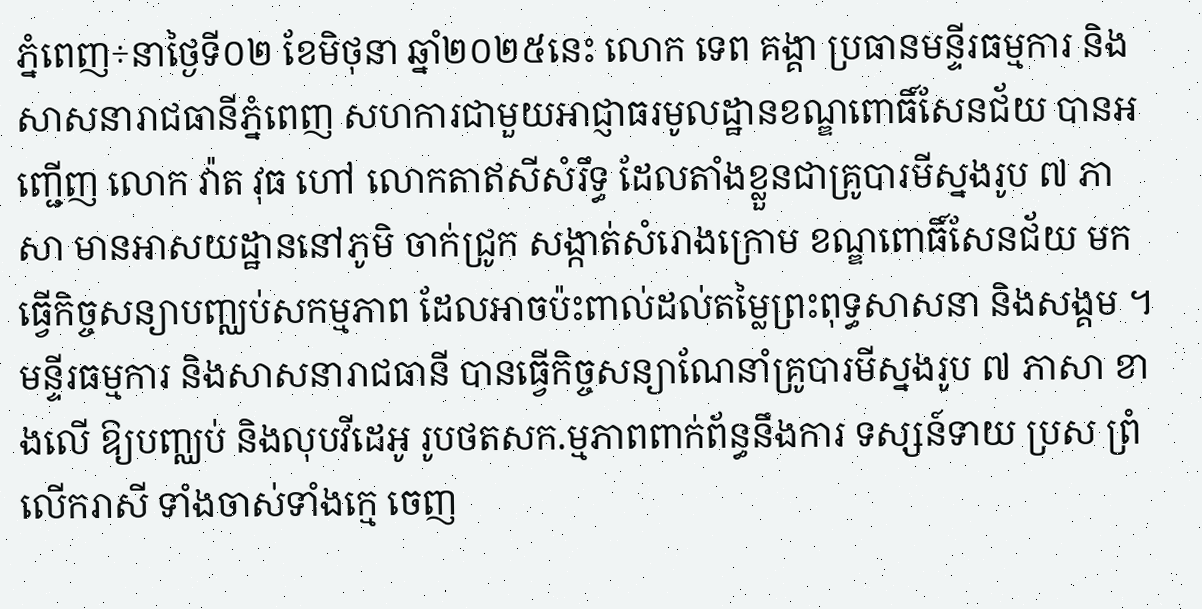ភ្នំពេញ÷នាថ្ងៃទី០២ ខែមិថុនា ឆ្នាំ២០២៥នេះ លោក ទេព គង្គា ប្រធានមន្ទីរធម្មការ និងសាសនារាជធានីភ្នំពេញ សហការជាមួយអាជ្ញាធរមូលដ្ឋានខណ្ឌពោធិ៍សែនជ័យ បានអញ្ជើញ លោក វ៉ាត វុធ ហៅ លោកតាឥសីសំរឹទ្ធ ដែលតាំងខ្លួនជាគ្រូបារមីស្នងរូប ៧ ភាសា មានអាសយដ្ឋាននៅភូមិ ចាក់ជ្រូក សង្កាត់សំរោងក្រោម ខណ្ឌពោធិ៍សែនជ័យ មកធ្វើកិច្ចសន្យាបញ្ឈប់សកម្មភាព ដែលអាចប៉ះពាល់ដល់តម្លៃព្រះពុទ្ធសាសនា និងសង្គម ។មន្ទីរធម្មការ និងសាសនារាជធានី បានធ្វើកិច្ចសន្យាណែនាំគ្រូបារមីស្នងរូប ៧ ភាសា ខាងលើ ឱ្យបញ្ឈប់ និងលុបវីដេអូ រូបថតសក.ម្មភាពពាក់ព័ន្ធនឹងការ ទស្សន៍ទាយ ប្រស ព្រំ លើករាសី ទាំងចាស់ទាំងក្មេ ចេញ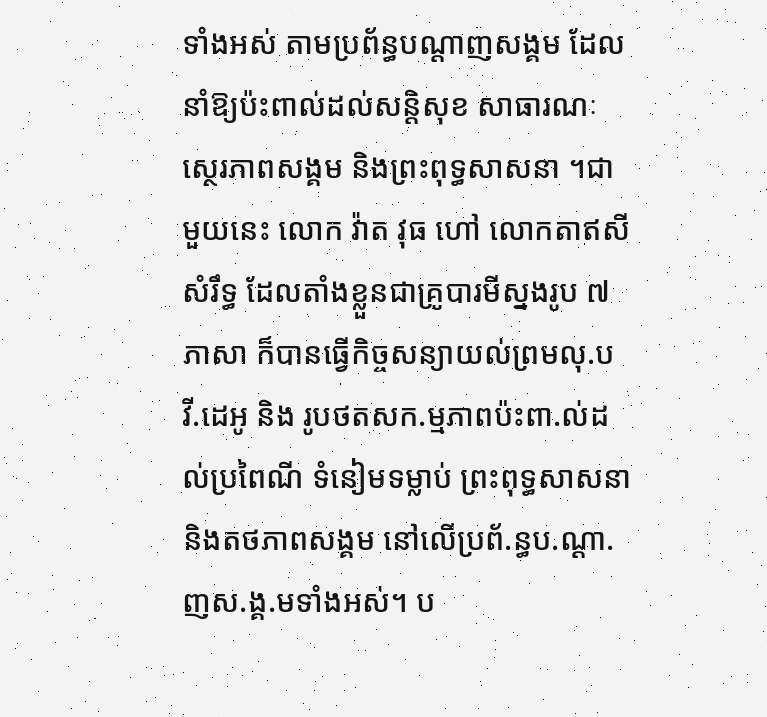ទាំងអស់ តាមប្រព័ន្ធបណ្ដាញសង្គម ដែលនាំឱ្យប៉ះពាល់ដល់សន្តិសុខ សាធារណៈ ស្ថេរភាពសង្គម និងព្រះពុទ្ធសាសនា ។ជាមួយនេះ លោក វ៉ាត វុធ ហៅ លោកតាឥសីសំរឹទ្ធ ដែលតាំងខ្លួនជាគ្រូបារមីស្នងរូប ៧ ភាសា ក៏បានធ្វើកិច្ចសន្យាយល់ព្រមលុ.បវី.ដេអូ និង រូបថតសក.ម្មភាពប៉ះពា.ល់ដល់ប្រពៃណី ទំនៀមទម្លាប់ ព្រះពុទ្ធសាសនា និងតថភាពសង្គម នៅលើប្រព័.ន្ធប.ណ្ដា.ញស.ង្គ.មទាំងអស់។ ប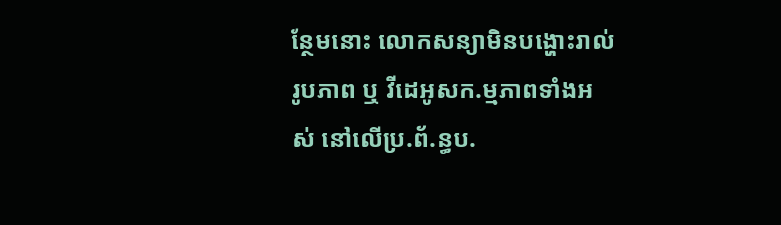ន្ថែមនោះ លោកសន្យាមិនបង្ហោះរាល់រូបភាព ឬ វីដេអូសក.ម្មភាពទាំងអស់ នៅលើប្រ.ព័.ន្ធប.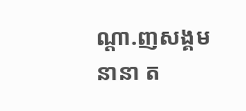ណ្ដា.ញសង្គម នានា ត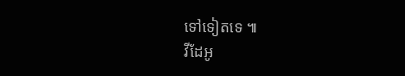ទៅទៀតទេ ៕
វីដែអូ